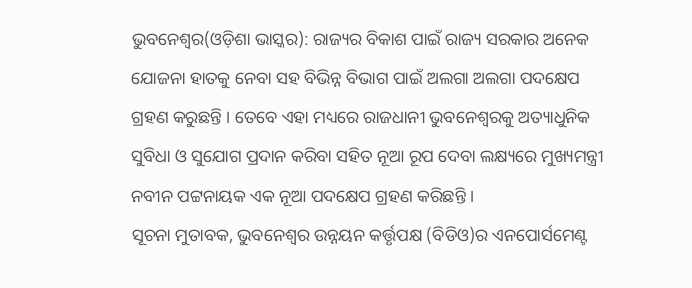ଭୁବନେଶ୍ୱର(ଓଡ଼ିଶା ଭାସ୍କର): ରାଜ୍ୟର ବିକାଶ ପାଇଁ ରାଜ୍ୟ ସରକାର ଅନେକ ଯୋଜନା ହାତକୁ ନେବା ସହ ବିଭିନ୍ନ ବିଭାଗ ପାଇଁ ଅଲଗା ଅଲଗା ପଦକ୍ଷେପ ଗ୍ରହଣ କରୁଛନ୍ତି । ତେବେ ଏହା ମଧ୍ୟରେ ରାଜଧାନୀ ଭୁବନେଶ୍ୱରକୁ ଅତ୍ୟାଧୁନିକ ସୁବିଧା ଓ ସୁଯୋଗ ପ୍ରଦାନ କରିବା ସହିତ ନୂଆ ରୂପ ଦେବା ଲକ୍ଷ୍ୟରେ ମୁଖ୍ୟମନ୍ତ୍ରୀ ନବୀନ ପଟ୍ଟନାୟକ ଏକ ନୂଆ ପଦକ୍ଷେପ ଗ୍ରହଣ କରିଛନ୍ତି ।
ସୂଚନା ମୁତାବକ, ଭୁବନେଶ୍ୱର ଉନ୍ନୟନ କର୍ତ୍ତୃପକ୍ଷ (ବିଡିଓ)ର ଏନପୋର୍ସମେଣ୍ଟ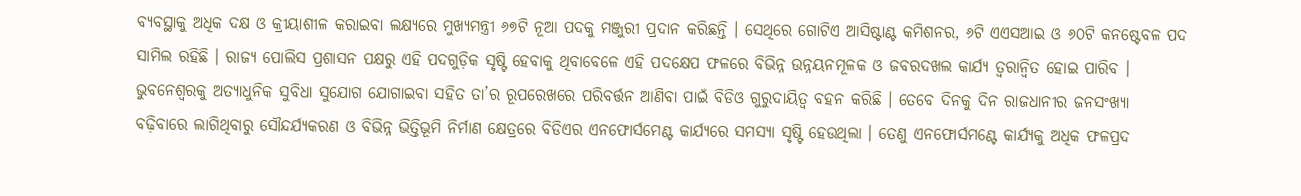ବ୍ୟବସ୍ଥାକୁ ଅଧିକ ଦକ୍ଷ ଓ କ୍ରୀୟାଶୀଳ କରାଇବା ଲକ୍ଷ୍ୟରେ ମୁଖ୍ୟମନ୍ତ୍ରୀ ୬୭ଟି ନୂଆ ପଦକୁ ମଞ୍ଜୁରୀ ପ୍ରଦାନ କରିଛନ୍ତି । ସେଥିରେ ଗୋଟିଏ ଆସିଷ୍ଟାଣ୍ଟ କମିଶନର, ୬ଟି ଏଏସଆଇ ଓ ୬୦ଟି କନଷ୍ଟେବଳ ପଦ ସାମିଲ ରହିଛି । ରାଜ୍ୟ ପୋଲିସ ପ୍ରଶାସନ ପକ୍ଷରୁ ଏହି ପଦଗୁଡ଼ିକ ସୃଷ୍ଟି ହେବାକୁ ଥିବାବେଳେ ଏହି ପଦକ୍ଷେପ ଫଳରେ ବିଭିନ୍ନ ଉନ୍ନୟନମୂଳକ ଓ ଜବରଦଖଲ କାର୍ଯ୍ୟ ତ୍ୱରାନ୍ୱିତ ହୋଇ ପାରିବ ।
ଭୁବନେଶ୍ୱରକୁ ଅତ୍ୟାଧୁନିକ ସୁବିଧା ସୁଯୋଗ ଯୋଗାଇବା ସହିତ ତା’ର ରୂପରେଖରେ ପରିବର୍ତ୍ତନ ଆଣିବା ପାଇଁ ବିଡିଓ ଗୁରୁଦାୟିତ୍ୱ ବହନ କରିଛି । ତେବେ ଦିନକୁ ଦିନ ରାଜଧାନୀର ଜନସଂଖ୍ୟା ବଢ଼ିବାରେ ଲାଗିଥିବାରୁ ସୌନ୍ଦର୍ଯ୍ୟକରଣ ଓ ବିଭିନ୍ନ ଭିତ୍ତିଭୂମି ନିର୍ମାଣ କ୍ଷେତ୍ରରେ ବିଡିଏର ଏନଫୋର୍ସମେଣ୍ଟ କାର୍ଯ୍ୟରେ ସମସ୍ୟା ସୃଷ୍ଟି ହେଉଥିଲା । ତେଣୁ ଏନଫୋର୍ସମଣ୍ଟେ କାର୍ଯ୍ୟକୁ ଅଧିକ ଫଳପ୍ରଦ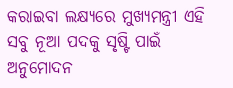କରାଇବା ଲକ୍ଷ୍ୟରେ ମୁଖ୍ୟମନ୍ତ୍ରୀ ଏହି ସବୁ ନୂଆ ପଦକୁ ସୃଷ୍ଟି ପାଇଁ ଅନୁମୋଦନ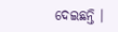ଦେଇଛନ୍ତି ।